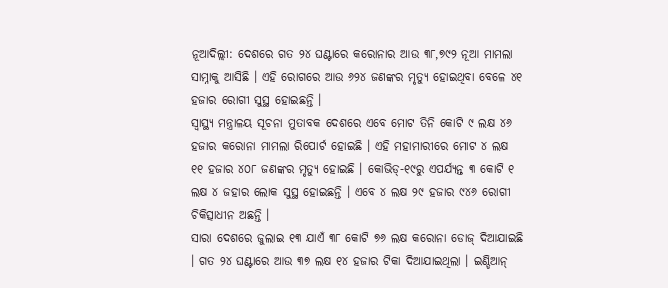ନୂଆଦିଲ୍ଲୀ: ଦେଶରେ ଗତ ୨୪ ଘଣ୍ଟାରେ କରୋନାର ଆଉ ୩୮,୭୯୨ ନୂଆ ମାମଲା ସାମ୍ନାକୁ ଆସିଛି । ଏହି ରୋଗରେ ଆଉ ୬୨୪ ଜଣଙ୍କର ମୃତ୍ୟୁ ହୋଇଥିବା ବେଳେ ୪୧ ହଜାର ରୋଗୀ ସୁସ୍ଥ ହୋଇଛନ୍ତି ।
ସ୍ୱାସ୍ଥ୍ୟ ମନ୍ତ୍ରାଳୟ ସୂଚନା ମୁତାବକ ଦେଶରେ ଏବେ ମୋଟ ତିନି କୋଟି ୯ ଲକ୍ଷ ୪୬ ହଜାର କରୋନା ମାମଲା ରିପୋର୍ଟ ହୋଇଛି । ଏହି ମହାମାରୀରେ ମୋଟ ୪ ଲକ୍ଷ ୧୧ ହଜାର ୪୦୮ ଜଣଙ୍କର ମୃତ୍ୟୁ ହୋଇଛି । କୋଭିଡ୍-୧୯ରୁ ଏପର୍ଯ୍ୟନ୍ତ ୩ କୋଟି ୧ ଲକ୍ଷ ୪ ଜହାର ଲୋକ ସୁସ୍ଥ ହୋଇଛନ୍ତି । ଏବେ ୪ ଲକ୍ଷ ୨୯ ହଜାର ୯୪୬ ରୋଗୀ ଚିକିତ୍ସାଧୀନ ଅଛନ୍ତି ।
ସାରା ଦେଶରେ ଜୁଲାଇ ୧୩ ଯାଏଁ ୩୮ କୋଟି ୭୬ ଲକ୍ଷ କରୋନା ଡୋଜ୍ ଦିଆଯାଇଛି । ଗତ ୨୪ ଘଣ୍ଟାରେ ଆଉ ୩୭ ଲକ୍ଷ ୧୪ ହଜାର ଟିକା ଦିଆଯାଇଥିଲା । ଇଣ୍ଡିଆନ୍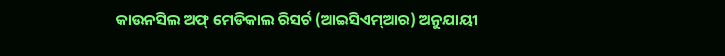କାଉନସିଲ ଅଫ୍ ମେଡିକାଲ ରିସର୍ଚ (ଆଇସିଏମ୍ଆର) ଅନୁଯାୟୀ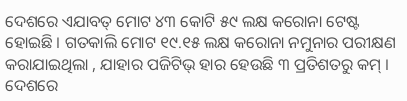ଦେଶରେ ଏଯାବତ୍ ମୋଟ ୪୩ କୋଟି ୫୯ ଲକ୍ଷ କରୋନା ଟେଷ୍ଟ ହୋଇଛି । ଗତକାଲି ମୋଟ ୧୯.୧୫ ଲକ୍ଷ କରୋନା ନମୁନାର ପରୀକ୍ଷଣ କରାଯାଇଥିଲା , ଯାହାର ପଜିଟିଭ୍ ହାର ହେଉଛି ୩ ପ୍ରତିଶତରୁ କମ୍ ।
ଦେଶରେ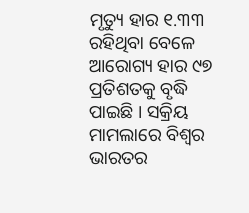ମୃତ୍ୟୁ ହାର ୧.୩୩ ରହିଥିବା ବେଳେ ଆରୋଗ୍ୟ ହାର ୯୭ ପ୍ରତିଶତକୁ ବୃଦ୍ଧି ପାଇଛି । ସକ୍ରିୟ ମାମଲାରେ ବିଶ୍ୱର ଭାରତର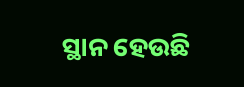ସ୍ଥାନ ହେଉଛି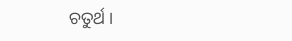ଚତୁର୍ଥ ।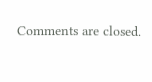Comments are closed.